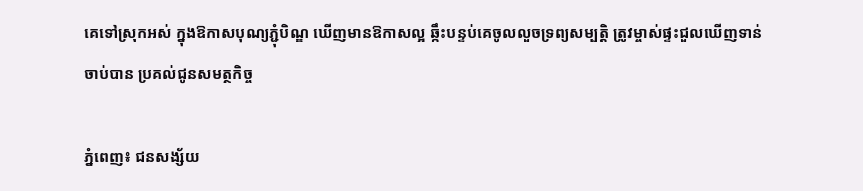គេទៅស្រុកអស់ ក្នុងឱកាសបុណ្យភ្ជុំបិណ្ឌ ឃើញមានឱកាសល្អ ឆ្កឹះបន្ទប់គេចូលលួចទ្រព្យសម្បត្តិ ត្រូវម្ចាស់ផ្ទះជួលឃើញទាន់ចាប់បាន ប្រគល់ជូនសមត្ថកិច្ច

ភ្នំពេញ៖ ជនសង្ស័យ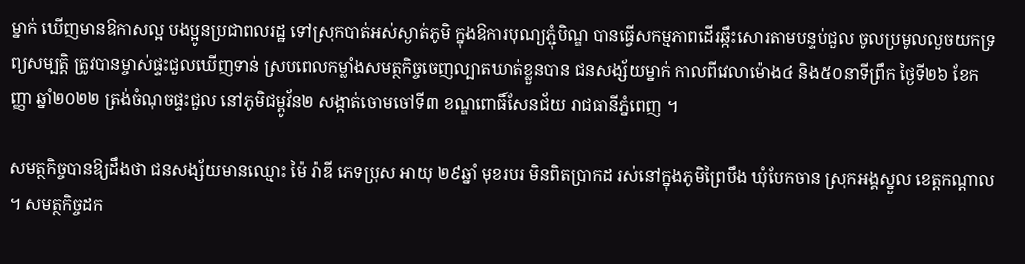ម្នាក់ ឃើញមានឱកាសល្អ បងប្អូនប្រជាពលរដ្ឋ ទៅស្រុកបាត់អស់ស្ងាត់ភូមិ ក្នុងឱការបុណ្យភ្ជុំបិណ្ឌ បានធ្វើសកម្មភាពដើរឆ្កឹះសោរតាមបន្ទប់ជួល ចូលប្រមូលលួចយកទ្រព្យសម្បត្តិ ត្រូវបានម្ចាស់ផ្ទះជួលឃើញទាន់ ស្របពេលកម្លាំងសមត្ថកិច្ចចេញល្បាតឃាត់ខ្លួនបាន ជនសង្ស័យម្នាក់ កាលពីវេលាម៉ោង៤ និង៥០នាទីព្រឹក ថ្ងៃទី២៦ ខែកញ្ញា ឆ្នាំ២០២២ ត្រង់ចំណុចផ្ទះជួល នៅភូមិជម្ពូវ័ន២ សង្កាត់ចោមចៅទី៣ ខណ្ឌពោធិ៍សែនជ័យ រាជធានីភ្នំពេញ ។

សមត្ថកិច្ចបានឱ្យដឹងថា ជនសង្ស័យមានឈ្មោះ ម៉ៃ រ៉ាឌី ភេទប្រុស អាយុ ២៩ឆ្នាំ មុខរបរ មិនពិតប្រាកដ រស់នៅក្នុងភូមិព្រៃបឹង ឃុំបែកចាន ស្រុកអង្គស្នួល ខេត្តកណ្តាល ។ សមត្ថកិច្ចដក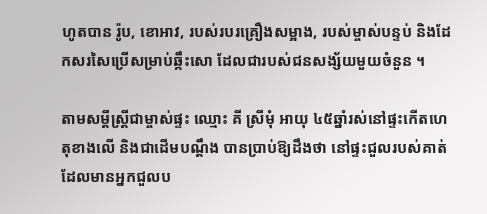ហូតបាន រ៉ូប, ខោអាវ, របស់របរគ្រឿងសម្អាង, របស់ម្ចាស់បន្ទប់ និងដែកសរសៃប្រើសម្រាប់ឆ្កឹះសោ ដែលជារបស់ជនសង្ស័យមួយចំនួន ។

តាមសម្តីស្ត្រីជាម្ចាស់ផ្ទះ ឈ្មោះ គី ស្រីមុំ អាយុ ៤៥ឆ្នាំរស់នៅផ្ទះកើតហេតុខាងលើ និងជាដើមបណ្តឹង បានប្រាប់ឱ្យដឹងថា នៅផ្ទះជួលរបស់គាត់ ដែលមានអ្នកជួលប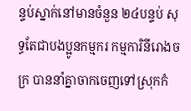ន្ទប់ស្នាក់នៅមានចំនួន ២៤បន្ទប់ សុទ្ធតែជាបងប្អូនកម្មករ កម្មការិនីរោងចក្រ បាននាំគ្នាចាកចេញទៅស្រុកកំ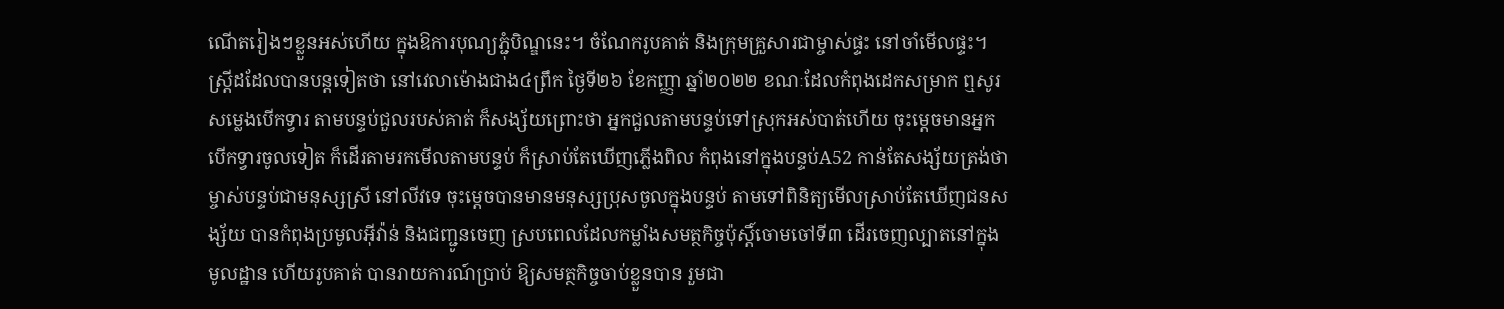ណើតរៀងៗខ្លួនអស់ហើយ ក្នុងឱការបុណ្យភ្ជុំបិណ្ឌនេះ។ ចំណែករូបគាត់ និងក្រុមគ្រួសារជាម្ចាស់ផ្ទះ នៅចាំមើលផ្ទះ។ ស្ត្រីដដែលបានបន្តទៀតថា នៅវេលាម៉ោងជាង៤ព្រឹក ថ្ងៃទី២៦ ខែកញ្ញា ឆ្នាំ២០២២ ខណៈដែលកំពុងដេកសម្រាក ឮសូរសម្លេងបើកទ្វារ តាមបន្ទប់ជួលរបស់គាត់ ក៏សង្ស័យព្រោះថា អ្នកជួលតាមបន្ទប់ទៅស្រុកអស់បាត់ហើយ ចុះម្តេចមានអ្នកបើកទ្វារចូលទៀត ក៏ដើរតាមរកមើលតាមបន្ទប់ ក៏ស្រាប់តែឃើញភ្លើងពិល កំពុងនៅក្នុងបន្ទប់A52 កាន់តែសង្ស័យត្រង់ថា ម្ចាស់បន្ទប់ជាមនុស្សស្រី នៅលីវទេ ចុះម្តេចបានមានមនុស្សប្រុសចូលក្នុងបន្ទប់ តាមទៅពិនិត្យមើលស្រាប់តែឃើញជនសង្ស័យ បានកំពុងប្រមូលអុីវ៉ាន់ និងជញ្ជូនចេញ ស្របពេលដែលកម្លាំងសមត្ថកិច្ចប៉ុស្តិ៍ចោមចៅទី៣ ដើរចេញល្បាតនៅក្នុងមូលដ្ឋាន ហើយរូបគាត់ បានរាយការណ៍ប្រាប់ ឱ្យសមត្ថកិច្ចចាប់ខ្លួនបាន រួមជា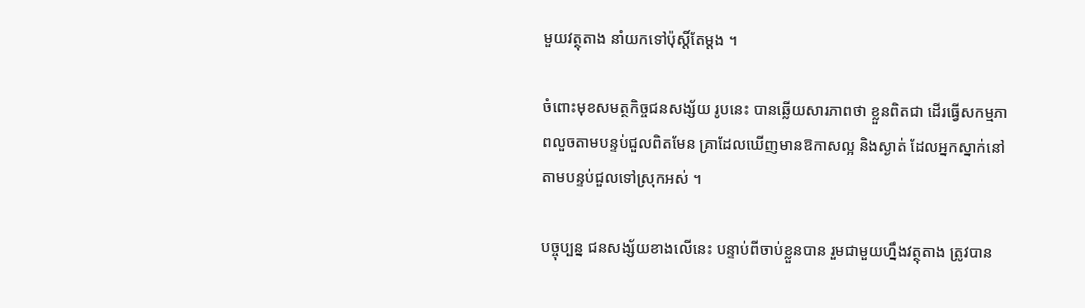មួយវត្ថុតាង នាំយកទៅប៉ុស្តិ៍តែម្តង ។

ចំពោះមុខសមត្ថកិច្ចជនសង្ស័យ រូបនេះ បានឆ្លើយសារភាពថា ខ្លួនពិតជា ដើរធ្វើសកម្មភាពលួចតាមបន្ទប់ជួលពិតមែន គ្រាដែលឃើញមានឱកាសល្អ និងស្ងាត់ ដែលអ្នកស្នាក់នៅតាមបន្ទប់ជួលទៅស្រុកអស់ ។

បច្ចុប្បន្ន ជនសង្ស័យខាងលើនេះ បន្ទាប់ពីចាប់ខ្លួនបាន រួមជាមួយហ្នឹងវត្ថុតាង ត្រូវបាន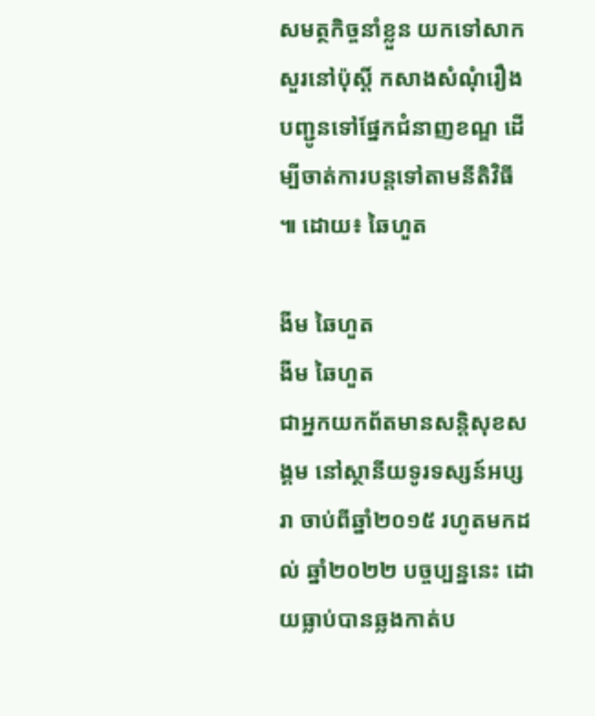សមត្ថកិច្ចនាំខ្លួន យកទៅសាកសួរនៅប៉ុស្តិ៍ កសាងសំណុំរឿង បញ្ជូនទៅផ្នែកជំនាញខណ្ឌ ដើម្បីចាត់ការបន្តទៅតាមនីតិវិធី ៕ ដោយ៖ ឆៃហួត

ងីម ឆៃហួត
ងីម ឆៃហួត
ជាអ្នកយកព័តមានសន្តិសុខសង្គម នៅស្ថានីយទូរទស្សន៍អប្សរា ចាប់ពីឆ្នាំ២០១៥ រហូតមកដល់ ឆ្នាំ២០២២ បច្ចប្បន្ននេះ ដោយធ្លាប់បានឆ្លងកាត់ប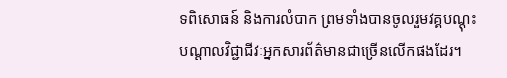ទពិសោធន៍ និងការលំបាក ព្រមទាំងបានចូលរួមវគ្គបណ្ដុះបណ្ដាលវិជ្ជាជីវៈអ្នកសារព័ត៌មានជាច្រើនលើកផងដែរ។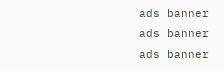ads banner
ads banner
ads banner